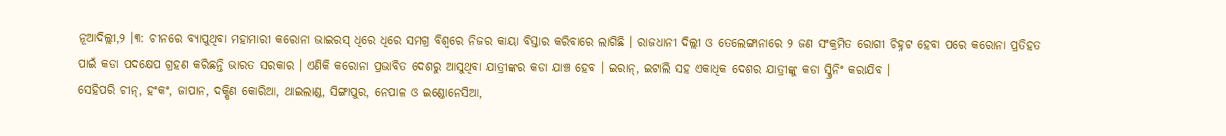ନୂଆଦିଲ୍ଲୀ,୨ ।୩: ଚୀନରେ ବ୍ୟାପୁଥିବା ମହାମାରୀ କରୋନା ଭାଇରସ୍ ଧିରେ ଧିରେ ସମଗ୍ର ବିଶ୍ୱରେ ନିଜର କାୟା ବିସ୍ତାର କରିବାରେ ଲାଗିଛି । ରାଜଧାନୀ ଦିଲ୍ଲୀ ଓ ତେଲେଙ୍ଗାନାରେ ୨ ଜଣ ସଂକ୍ରମିତ ରୋଗୀ ଚିହ୍ନଟ ହେବା ପରେ କରୋନା ପ୍ରତିହତ ପାଇଁ କଡା ପଦକ୍ଷେପ ଗ୍ରହଣ କରିଛନ୍ତି ଭାରତ ସରକାର । ଏଣିକି କରୋନା ପ୍ରଭାବିତ ଦେଶରୁ ଆସୁଥିବା ଯାତ୍ରୀଙ୍କର କଡା ଯାଞ୍ଚ ହେବ । ଇରାନ୍, ଇଟାଲି ସହ ଏକାଧିକ ଦେଶର ଯାତ୍ରୀଙ୍କୁ କଡା ସ୍କ୍ରିନିଂ କରାଯିବ ।
ସେହିପରି ଚୀନ୍, ହଂକଂ, ଜାପାନ, ଦକ୍ଷିଣ କୋରିଆ, ଥାଇଲାଣ୍ଡ, ସିଙ୍ଗାପୁର, ନେପାଳ ଓ ଇଣ୍ଡୋନେସିଆ,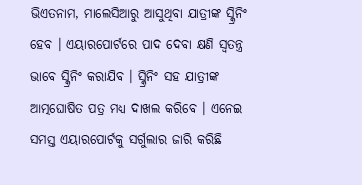ଭିଏତନାମ, ମାଲେସିଆରୁ ଆସୁଥିବା ଯାତ୍ରୀଙ୍କ ସ୍କ୍ରିନିଂ ହେବ । ଏୟାରପୋର୍ଟରେ ପାଦ ଦେବା କ୍ଷଣି ସ୍ୱତନ୍ତ୍ର ଭାବେ ସ୍କ୍ରିନିଂ କରାଯିବ । ସ୍କ୍ରିନିଂ ସହ ଯାତ୍ରୀଙ୍କ ଆତ୍ମଘୋଷିତ ପତ୍ର ମଧ୍ୟ ଦାଖଲ କରିବେ । ଏନେଇ ସମସ୍ତ ଏୟାରପୋର୍ଟକୁ ସର୍ଗୁଲାର ଜାରି କରିଛି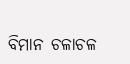ବିମାନ ଚଳାଚଳ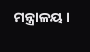ମନ୍ତ୍ରାଳୟ ।